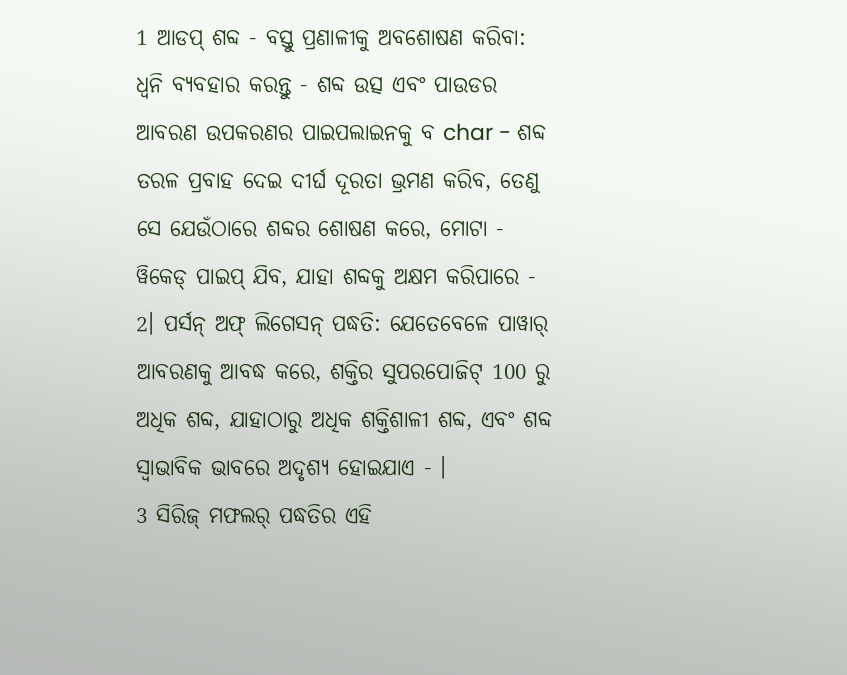1 ଆଡପ୍ ଶବ୍ଦ - ବସ୍ତୁ ପ୍ରଣାଳୀକୁ ଅବଶୋଷଣ କରିବା: ଧ୍ୱନି ବ୍ୟବହାର କରନ୍ତୁ - ଶବ୍ଦ ଉତ୍ସ ଏବଂ ପାଉଡର ଆବରଣ ଉପକରଣର ପାଇପଲାଇନକୁ ବ char - ଶବ୍ଦ ତରଳ ପ୍ରବାହ ଦେଇ ଦୀର୍ଘ ଦୂରତା ଭ୍ରମଣ କରିବ, ତେଣୁ ସେ ଯେଉଁଠାରେ ଶବ୍ଦର ଶୋଷଣ କରେ, ମୋଟା - ୱିକେଡ୍ ପାଇପ୍ ଯିବ, ଯାହା ଶବ୍ଦକୁ ଅକ୍ଷମ କରିପାରେ -
2। ପର୍ସନ୍ ଅଫ୍ ଲିଗେସନ୍ ପଦ୍ଧତି: ଯେତେବେଳେ ପାୱାର୍ ଆବରଣକୁ ଆବଦ୍ଧ କରେ, ଶକ୍ତିର ସୁପରପୋଜିଟ୍ 100 ରୁ ଅଧିକ ଶବ୍ଦ, ଯାହାଠାରୁ ଅଧିକ ଶକ୍ତିଶାଳୀ ଶବ୍ଦ, ଏବଂ ଶବ୍ଦ ସ୍ୱାଭାବିକ ଭାବରେ ଅଦୃଶ୍ୟ ହୋଇଯାଏ - ।
3 ସିରିଜ୍ ମଫଲର୍ ପଦ୍ଧତିର ଏହି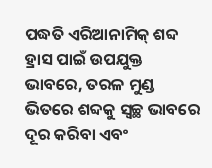ପଦ୍ଧତି ଏରିଆନାମିକ୍ ଶବ୍ଦ ହ୍ରାସ ପାଇଁ ଉପଯୁକ୍ତ ଭାବରେ, ତରଳ ମୁଣ୍ଡ ଭିତରେ ଶବ୍ଦକୁ ସ୍ୱଚ୍ଛ ଭାବରେ ଦୂର କରିବା ଏବଂ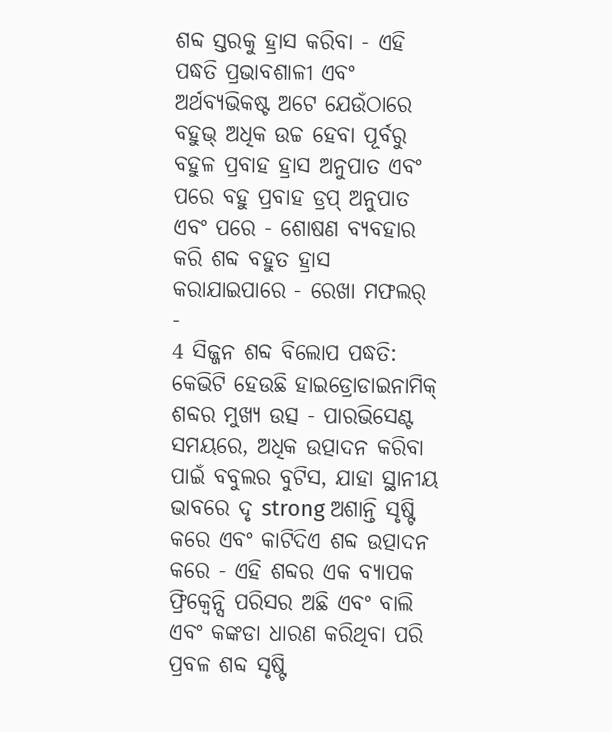ଶବ୍ଦ ସ୍ତରକୁ ହ୍ରାସ କରିବା - ଏହି ପଦ୍ଧତି ପ୍ରଭାବଶାଳୀ ଏବଂ ଅର୍ଥବ୍ୟଭିକଷ୍ଟ ଅଟେ ଯେଉଁଠାରେ ବହୁଭ୍ ଅଧିକ ଉଚ୍ଚ ହେବା ପୂର୍ବରୁ ବହୁଳ ପ୍ରବାହ ହ୍ରାସ ଅନୁପାତ ଏବଂ ପରେ ବହୁ ପ୍ରବାହ ଡ୍ରପ୍ ଅନୁପାତ ଏବଂ ପରେ - ଶୋଷଣ ବ୍ୟବହାର କରି ଶବ୍ଦ ବହୁତ ହ୍ରାସ କରାଯାଇପାରେ - ରେଖା ମଫଲର୍ -
4 ସିଜ୍ଜନ ଶବ୍ଦ ବିଲୋପ ପଦ୍ଧତି: କେଭିଟି ହେଉଛି ହାଇଡ୍ରୋଡାଇନାମିକ୍ ଶବ୍ଦର ମୁଖ୍ୟ ଉତ୍ସ - ପାରଭିସେଣ୍ଟ ସମୟରେ, ଅଧିକ ଉତ୍ପାଦନ କରିବା ପାଇଁ ବବୁଲର ବୁଟିସ, ଯାହା ସ୍ଥାନୀୟ ଭାବରେ ଦୃ strong ଅଶାନ୍ତି ସୃଷ୍ଟି କରେ ଏବଂ କାଟିଦିଏ ଶବ୍ଦ ଉତ୍ପାଦନ କରେ - ଏହି ଶବ୍ଦର ଏକ ବ୍ୟାପକ ଫ୍ରିକ୍ୱେନ୍ସି ପରିସର ଅଛି ଏବଂ ବାଲି ଏବଂ କଙ୍କଡା ଧାରଣ କରିଥିବା ପରି ପ୍ରବଳ ଶବ୍ଦ ସୃଷ୍ଟି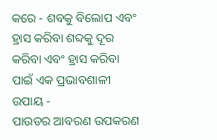କରେ - ଶବକୁ ବିଲୋପ ଏବଂ ହ୍ରାସ କରିବା ଶବ୍ଦକୁ ଦୂର କରିବା ଏବଂ ହ୍ରାସ କରିବା ପାଇଁ ଏକ ପ୍ରଭାବଶାଳୀ ଉପାୟ -
ପାଉଡର ଆବରଣ ଉପକରଣ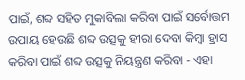ପାଇଁ, ଶବ୍ଦ ସହିତ ମୁକାବିଲା କରିବା ପାଇଁ ସର୍ବୋତ୍ତମ ଉପାୟ ହେଉଛି ଶବ୍ଦ ଉତ୍ସକୁ ହୀରା ଦେବା କିମ୍ବା ହ୍ରାସ କରିବା ପାଇଁ ଶବ୍ଦ ଉତ୍ସକୁ ନିୟନ୍ତ୍ରଣ କରିବା - ଏହା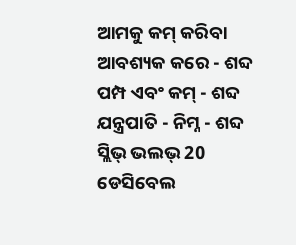ଆମକୁ କମ୍ କରିବା ଆବଶ୍ୟକ କରେ - ଶବ୍ଦ ପମ୍ପ ଏବଂ କମ୍ - ଶବ୍ଦ ଯନ୍ତ୍ରପାତି - ନିମ୍ନ - ଶବ୍ଦ ସ୍ଲିଭ୍ ଭଲଭ୍ 20 ଡେସିବେଲ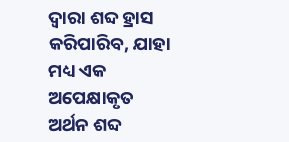ଦ୍ୱାରା ଶବ୍ଦ ହ୍ରାସ କରିପାରିବ, ଯାହା ମଧ୍ୟ ଏକ ଅପେକ୍ଷାକୃତ ଅର୍ଥନ ଶବ୍ଦ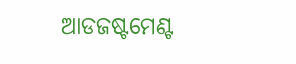ଆଡଜଷ୍ଟମେଣ୍ଟ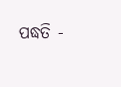ପଦ୍ଧତି -